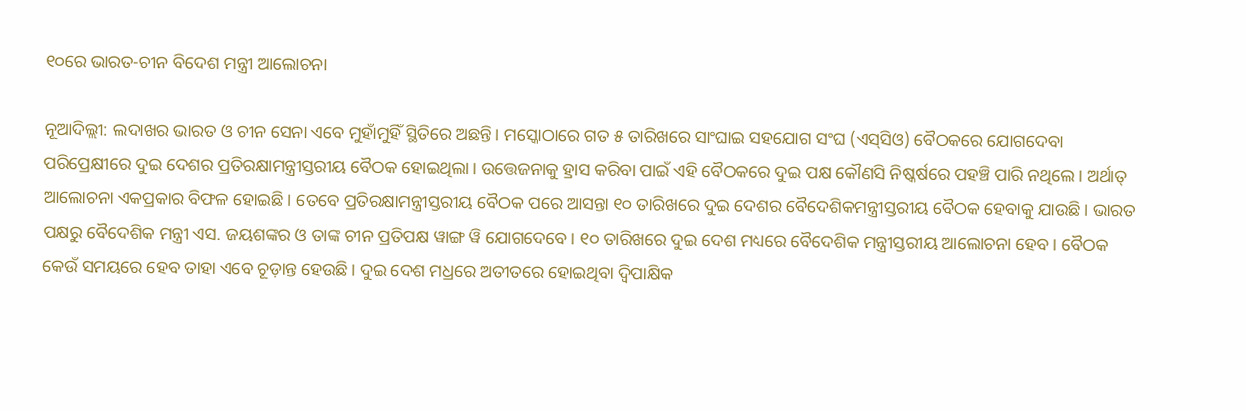୧୦ରେ ଭାରତ-ଚୀନ ବିଦେଶ ମନ୍ତ୍ରୀ ଆଲୋଚନା

ନୂଆଦିଲ୍ଲୀ: ଲଦାଖର ଭାରତ ଓ ଚୀନ ସେନା ଏବେ ମୁହାଁମୁହିଁ ସ୍ଥିତିରେ ଅଛନ୍ତି। ମସ୍କୋଠାରେ ଗତ ୫ ତାରିଖରେ ସାଂଘାଇ ସହଯୋଗ ସଂଘ (ଏସ୍‌ସିଓ) ବୈଠକରେ ଯୋଗଦେବା ପରିପ୍ରେକ୍ଷୀରେ ଦୁଇ ଦେଶର ପ୍ରତିରକ୍ଷାମନ୍ତ୍ରୀସ୍ତରୀୟ ବୈଠକ ହୋଇଥିଲା। ଉତ୍ତେଜନାକୁ ହ୍ରାସ କରିବା ପାଇଁ ଏହି ବୈଠକରେ ଦୁଇ ପକ୍ଷ କୌଣସି ନିଷ୍କର୍ଷରେ ପହଞ୍ଚି ପାରି ନଥିଲେ। ଅର୍ଥାତ୍ ଆଲୋଚନା ଏକପ୍ରକାର ବିଫଳ ହୋଇଛି। ତେବେ ପ୍ରତିରକ୍ଷାମନ୍ତ୍ରୀସ୍ତରୀୟ ବୈଠକ ପରେ ଆସନ୍ତା ୧୦ ତାରିଖରେ ଦୁଇ ଦେଶର ବୈଦେଶିକମନ୍ତ୍ରୀସ୍ତରୀୟ ବୈଠକ ହେବାକୁ ଯାଉଛି। ଭାରତ ପକ୍ଷରୁ ବୈଦେଶିକ ମନ୍ତ୍ରୀ ଏସ. ଜୟଶଙ୍କର ଓ ତାଙ୍କ ଚୀନ ପ୍ରତିପକ୍ଷ ୱାଙ୍ଗ ୱି ଯୋଗଦେବେ। ୧୦ ତାରିଖରେ ଦୁଇ ଦେଶ ମଧ୍ୟରେ ବୈଦେଶିକ ମନ୍ତ୍ରୀସ୍ତରୀୟ ଆଲୋଚନା ହେବ। ବୈଠକ କେଉଁ ସମୟରେ ହେବ ତାହା ଏବେ ଚୂଡ଼ାନ୍ତ ହେଉଛି। ଦୁଇ ଦେଶ ମଧ୍ରରେ ଅତୀତରେ ହୋଇଥିବା ଦ୍ବିପାକ୍ଷିକ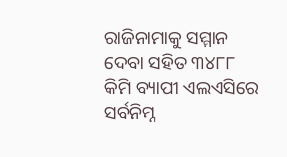ରାଜିନାମାକୁ ସମ୍ମାନ ଦେବା ସହିତ ୩୪୮୮ କିମି ବ୍ୟାପୀ ଏଲଏସିରେ ସର୍ବନିମ୍ନ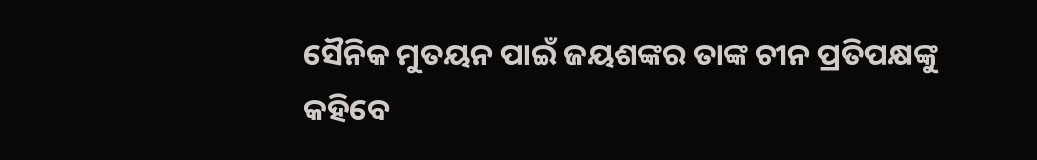ସୈନିକ ମୁତୟନ ପାଇଁ ଜୟଶଙ୍କର ତାଙ୍କ ଚୀନ ପ୍ରତିପକ୍ଷଙ୍କୁ କହିବେ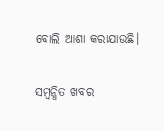ବୋଲି ଆଶା କରାଯାଉଛି।

ସମ୍ବନ୍ଧିତ ଖବର